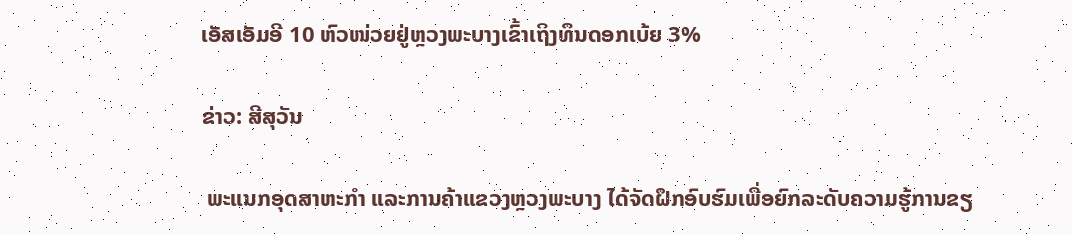ເອັສເອັມອີ 10 ຫົວໜ່ວຍຢູ່ຫຼວງພະບາງເຂົ້າເຖິງທຶນດອກເບ້ຍ 3%

ຂ່າວ: ສີສຸວັນ

 ພະແນກອຸດສາຫະກໍາ ແລະການຄ້າແຂວງຫຼວງພະບາງ ໄດ້ຈັດຝຶກອົບຮົມເພື່ອຍົກລະດັບຄວາມຮູ້ການຂຽ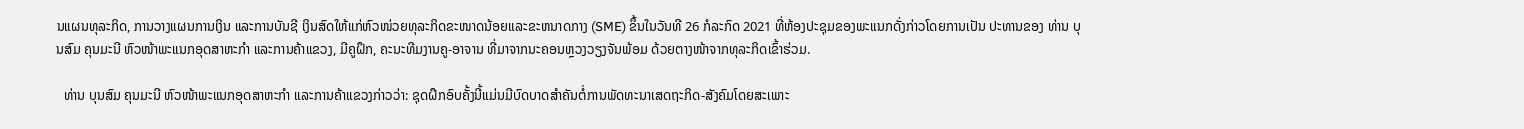ນແຜນທຸລະກິດ, ການວາງແຜນການເງິນ ແລະການບັນຊີ ເງິນສົດໃຫ້ແກ່ຫົວໜ່ວຍທຸລະກິດຂະໜາດນ້ອຍແລະຂະຫນາດກາງ (SME) ຂຶ້ນໃນວັນທີ 26 ກໍລະກົດ 2021 ທີ່ຫ້ອງປະຊຸມຂອງພະແນກດັ່ງກ່າວໂດຍການເປັນ ປະທານຂອງ ທ່ານ ບຸນສົມ ຄຸນມະນີ ຫົວໜ້າພະແນກອຸດສາຫະກໍາ ແລະການຄ້າແຂວງ, ມີຄູຝຶກ, ຄະນະທີມງານຄູ-ອາຈານ ທີ່ມາຈາກນະຄອນຫຼວງວຽງຈັນພ້ອມ ດ້ວຍຕາງໜ້າຈາກທຸລະກິດເຂົ້າຮ່ວມ.

  ທ່ານ ບຸນສົມ ຄຸນມະນີ ຫົວໜ້າພະແນກອຸດສາຫະກໍາ ແລະການຄ້າແຂວງກ່າວວ່າ: ຊຸດຝຶກອົບຄັ້ງນີ້ແມ່ນມີບົດບາດສໍາຄັນຕໍ່ການພັດທະນາເສດຖະກິດ-ສັງຄົມໂດຍສະເພາະ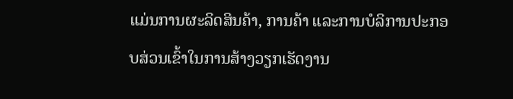ແມ່ນການຜະລິດສິນຄ້າ, ການຄ້າ ແລະການບໍລິການປະກອບສ່ວນເຂົ້າໃນການສ້າງວຽກເຮັດງານ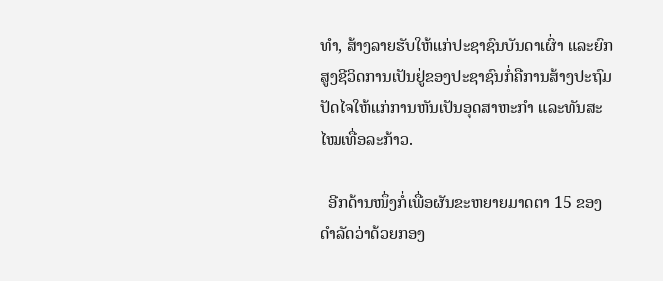ທໍາ, ສ້າງລາຍຮັບໃຫ້ແກ່ປະຊາຊົນບັນດາເຜົ່າ ແລະຍົກສູງຊີວິດການເປັນຢູ່ຂອງປະຊາຊົນກໍ່ຄືການສ້າງປະຖົມປັດໄຈໃຫ້ແກ່ການຫັນເປັນອຸດສາຫະກໍາ ແລະທັນສະໄໝເທື່ອລະກ້າວ.

  ອີກດ້ານໜຶ່ງກໍ່ເພື່ອຜັນຂະຫຍາຍມາດຕາ 15 ຂອງດໍາລັດວ່າດ້ວຍກອງ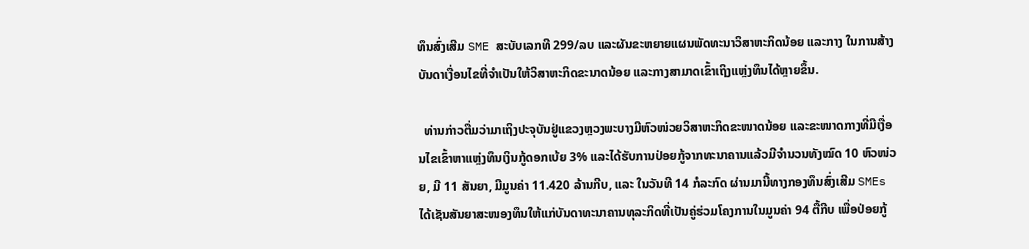ທຶນສົ່ງເສີມ SME ສະບັບເລກທີ 299/ລບ ແລະຜັນຂະຫຍາຍແຜນພັດທະນາວິສາຫະກິດນ້ອຍ ແລະກາງ ໃນການສ້າງບັນດາເງື່ອນໄຂທີ່ຈໍາເປັນໃຫ້ວິສາຫະກິດຂະນາດນ້ອຍ ແລະກາງສາມາດເຂົ້າເຖິງແຫຼ່ງທຶນໄດ້ຫຼາຍຂຶ້ນ.

  ທ່ານກ່າວຕື່ມວ່າມາເຖິງປະຈຸບັນຢູ່ແຂວງຫຼວງພະບາງມີຫົວໜ່ວຍວິສາຫະກິດຂະໜາດນ້ອຍ ແລະຂະໜາດກາງທີ່ມີເງື່ອນໄຂເຂົ້າຫາແຫຼ່ງທຶນເງິນກູ້ດອກເບ້ຍ 3% ແລະໄດ້ຮັບການປ່ອຍກູ້ຈາກທະນາຄານແລ້ວມີຈໍານວນທັງໝົດ 10 ຫົວໜ່ວຍ, ມີ 11 ສັນຍາ, ມີມູນຄ່າ 11.420 ລ້ານກີບ, ແລະ ໃນວັນທີ 14 ກໍລະກົດ ຜ່ານມານີ້ທາງກອງທຶນສົ່ງເສີມ SMEs ໄດ້ເຊັນສັນຍາສະໜອງທຶນໃຫ້ແກ່ບັນດາທະນາຄານທຸລະກິດທີ່ເປັນຄູ່ຮ່ວມໂຄງການໃນມູນຄ່າ 94 ຕື້ກີບ ເພື່ອປ່ອຍກູ້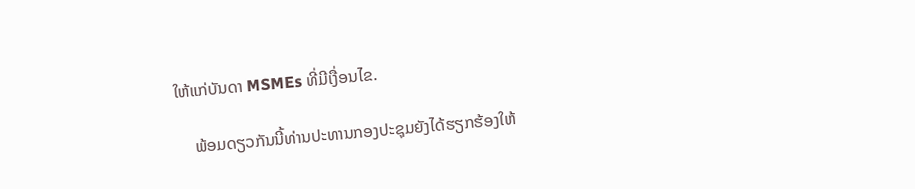ໃຫ້ແກ່ບັນດາ MSMEs ທີ່ມີເງື່ອນໄຂ.

    ພ້ອມດຽວກັນນີ້ທ່ານປະທານກອງປະຊຸມຍັງໄດ້ຮຽກຮ້ອງໃຫ້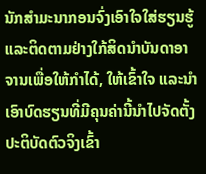ນັກສໍາມະນາກອນຈົ່ງເອົາໃຈໃສ່ຮຽນຮູ້ ແລະຕິດຕາມຢ່າງໃກ້ສິດນໍາບັນດາອາຈານເພື່ອໃຫ້ກໍາໄດ້, ໃຫ້ເຂົ້າໃຈ ແລະນໍາເອົາບົດຮຽນທີ່ມີຄຸນຄ່ານີ້ນໍາໄປຈັດຕັ້ງປະຕິບັດຕົວຈິງເຂົ້າ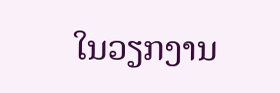ໃນວຽກງານ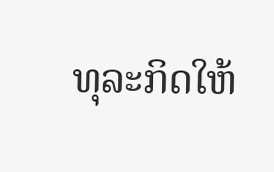ທຸລະກິດໃຫ້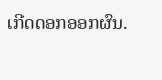ເກີດດອກອອກຜົນ.